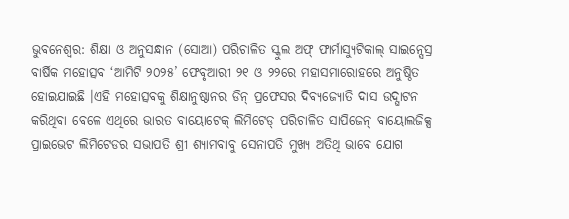ଭୁବନେଶ୍ୱର: ଶିକ୍ଷା ଓ ଅନୁସନ୍ଧାନ (ସୋଆ) ପରିଚାଳିତ ସ୍କୁଲ ଅଫ୍ ଫାର୍ମାସ୍ୟୁଟିକାଲ୍ ସାଇନ୍ସେସ୍ର ବାର୍ଷିକ ମହୋତ୍ସବ ‘ଆମିଟି ୨୦୨୫’ ଫେବୃଆରୀ ୨୧ ଓ ୨୨ରେ ମହାସମାରୋହରେ ଅନୁଷ୍ଠିତ ହୋଇଯାଇଛି ।ଏହି ମହୋତ୍ସବକୁ ଶିକ୍ଷାନୁଷ୍ଠାନର ଡିନ୍ ପ୍ରଫେସର ଦିବ୍ୟଜ୍ୟୋତି ଦାସ ଉଦ୍ଘାଟନ କରିଥିବା ବେଳେ ଏଥିରେ ଭାରତ ବାୟୋଟେକ୍ ଲିମିଟେଡ୍ ପରିଚାଳିତ ସାପିଜେନ୍ ବାୟୋଲଜିକ୍ସ ପ୍ରାଇଭେଟ ଲିମିଟେଡର ସଭାପତି ଶ୍ରୀ ଶ୍ୟାମବାବୁ ସେନାପତି ମୁଖ୍ୟ ଅତିଥି ଭାବେ ଯୋଗ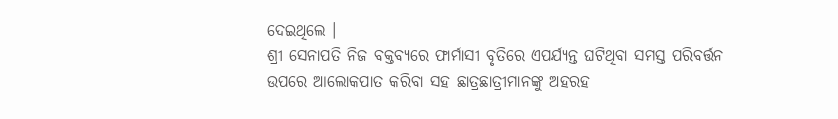ଦେଇଥିଲେ ।
ଶ୍ରୀ ସେନାପତି ନିଜ ବକ୍ତବ୍ୟରେ ଫାର୍ମାସୀ ବୃତିରେ ଏପର୍ଯ୍ୟନ୍ତ ଘଟିଥିବା ସମସ୍ତ ପରିବର୍ତ୍ତନ ଉପରେ ଆଲୋକପାତ କରିବା ସହ ଛାତ୍ରଛାତ୍ରୀମାନଙ୍କୁ ଅହରହ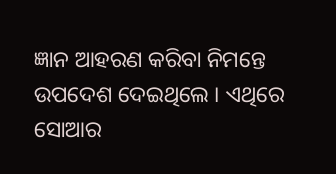ଜ୍ଞାନ ଆହରଣ କରିବା ନିମନ୍ତେ ଉପଦେଶ ଦେଇଥିଲେ । ଏଥିରେ ସୋଆର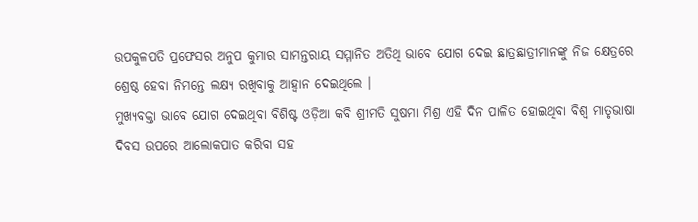ଉପକୁଳପତି ପ୍ରଫେସର ଅନୁପ କୁମାର ସାମନ୍ତରାୟ ସମ୍ମାନିତ ଅତିଥି ଭାବେ ଯୋଗ ଦେଇ ଛାତ୍ରଛାତ୍ରୀମାନଙ୍କୁ ନିଜ କ୍ଷେତ୍ରରେ ଶ୍ରେଷ୍ଠ ହେବା ନିମନ୍ତେ ଲକ୍ଷ୍ୟ ରଖିବାକୁ ଆହ୍ୱାନ ଦେଇଥିଲେ ।
ମୁଖ୍ୟବକ୍ତା ଭାବେ ଯୋଗ ଦେଇଥିବା ବିଶିଷ୍ଟ ଓଡ଼ିଆ କବି ଶ୍ରୀମତି ସୁଷମା ମିଶ୍ର ଏହି ଦିନ ପାଳିତ ହୋଇଥିବା ବିଶ୍ୱ ମାତୃଭାଷା ଦିବସ ଉପରେ ଆଲୋକପାତ କରିବା ସହ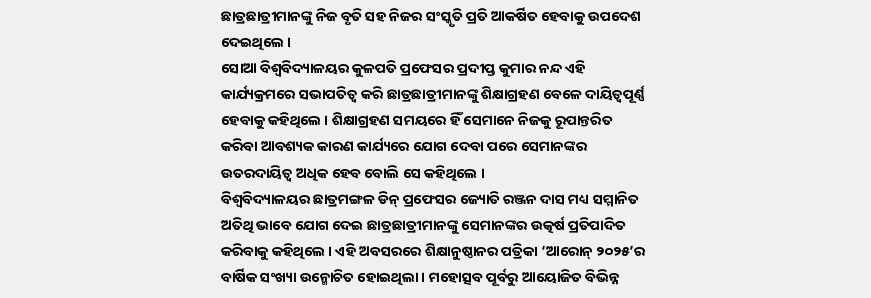ଛାତ୍ରଛାତ୍ରୀମାନଙ୍କୁ ନିଜ ବୃତି ସହ ନିଜର ସଂସ୍କୃତି ପ୍ରତି ଆକର୍ଷିତ ହେବାକୁ ଉପଦେଶ ଦେଇଥିଲେ ।
ସୋଆ ବିଶ୍ୱବିଦ୍ୟାଳୟର କୁଳପତି ପ୍ରଫେସର ପ୍ରଦୀପ୍ତ କୁମାର ନନ୍ଦ ଏହି କାର୍ଯ୍ୟକ୍ରମରେ ସଭାପତିତ୍ୱ କରି ଛାତ୍ରଛାତ୍ରୀମାନଙ୍କୁ ଶିକ୍ଷାଗ୍ରହଣ ବେଳେ ଦାୟିତ୍ୱପୂର୍ଣ୍ଣ ହେବାକୁ କହିଥିଲେ । ଶିକ୍ଷାଗ୍ରହଣ ସମୟରେ ହିଁ ସେମାନେ ନିଜକୁ ରୂପାନ୍ତରିତ କରିବା ଆବଶ୍ୟକ କାରଣ କାର୍ଯ୍ୟରେ ଯୋଗ ଦେବା ପରେ ସେମାନଙ୍କର ଉତରଦାୟିତ୍ୱ ଅଧିକ ହେବ ବୋଲି ସେ କହିଥିଲେ ।
ବିଶ୍ୱବିଦ୍ୟାଳୟର ଛାତ୍ରମଙ୍ଗଳ ଡିନ୍ ପ୍ରଫେସର ଜ୍ୟୋତି ରଞ୍ଜନ ଦାସ ମଧ୍ୟ ସମ୍ମାନିତ ଅତିଥି ଭାବେ ଯୋଗ ଦେଇ ଛାତ୍ରଛାତ୍ରୀମାନଙ୍କୁ ସେମାନଙ୍କର ଉତ୍କର୍ଷ ପ୍ରତିପାଦିତ କରିବାକୁ କହିଥିଲେ । ଏହି ଅବସରରେ ଶିକ୍ଷାନୁଷ୍ଠାନର ପତ୍ରିକା ‘ଆରୋନ୍ ୨୦୨୫’ର ବାର୍ଷିକ ସଂଖ୍ୟା ଉନ୍ମୋଚିତ ହୋଇଥିଲା । ମହୋତ୍ସବ ପୂର୍ବରୁ ଆୟୋଜିତ ବିଭିନ୍ନ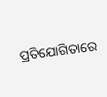ପ୍ରତିଯୋଗିତାରେ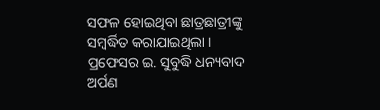ସଫଳ ହୋଇଥିବା ଛାତ୍ରଛାତ୍ରୀଙ୍କୁ ସମ୍ବର୍ଦ୍ଧିତ କରାଯାଇଥିଲା । ପ୍ରଫେସର ଇ. ସୁବୁଦ୍ଧି ଧନ୍ୟବାଦ ଅର୍ପଣ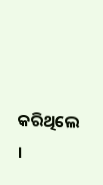କରିଥିଲେ ।